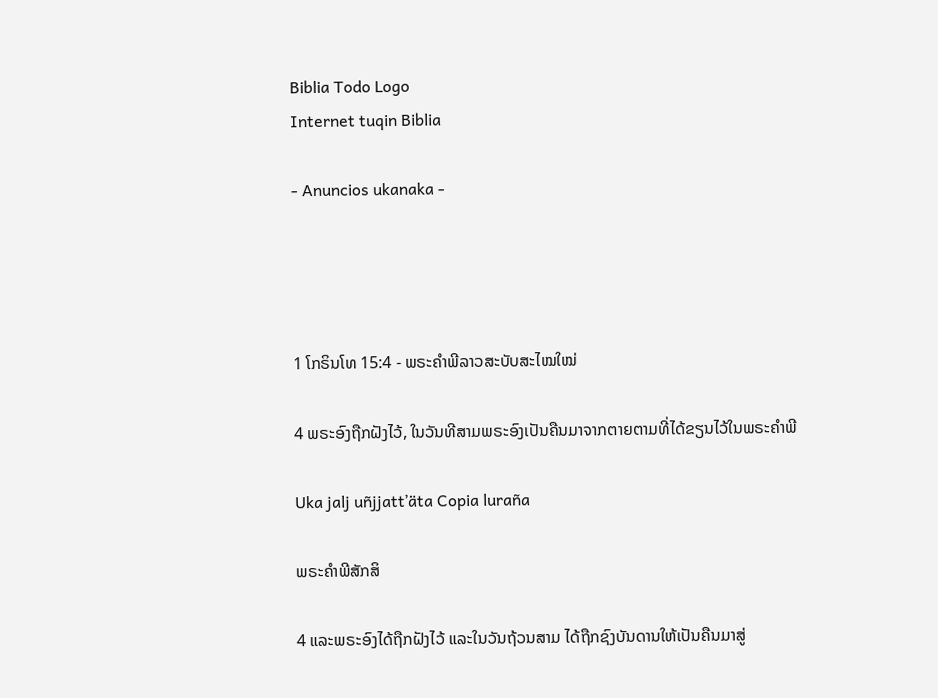Biblia Todo Logo
Internet tuqin Biblia

- Anuncios ukanaka -




1 ໂກຣິນໂທ 15:4 - ພຣະຄຳພີລາວສະບັບສະໄໝໃໝ່

4 ພຣະອົງຖືກຝັງໄວ້, ໃນວັນທີສາມພຣະອົງເປັນຄືນມາຈາກຕາຍຕາມທີ່ໄດ້ຂຽນໄວ້ໃນພຣະຄຳພີ

Uka jalj uñjjattʼäta Copia luraña

ພຣະຄຳພີສັກສິ

4 ແລະພຣະອົງໄດ້ຖືກຝັງໄວ້ ແລະໃນວັນຖ້ວນສາມ ໄດ້ຖືກຊົງບັນດານໃຫ້ເປັນຄືນມາສູ່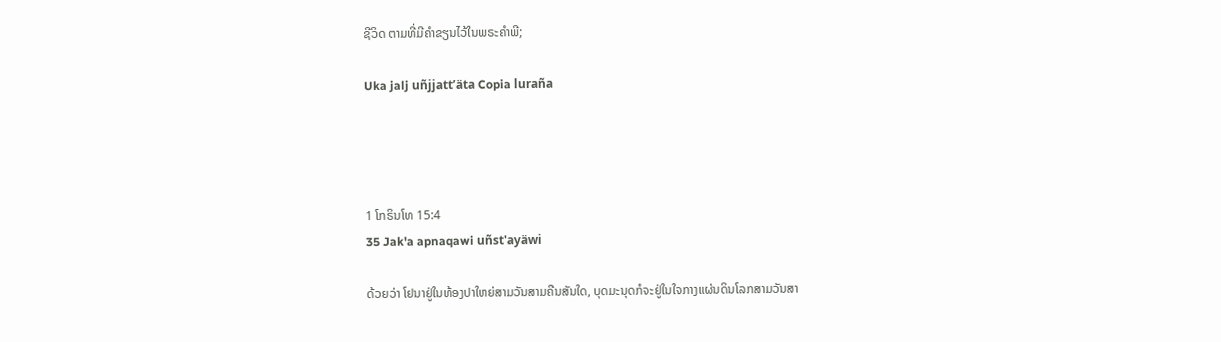ຊີວິດ ຕາມທີ່ມີຄຳຂຽນໄວ້ໃນພຣະຄຳພີ;

Uka jalj uñjjattʼäta Copia luraña




1 ໂກຣິນໂທ 15:4
35 Jak'a apnaqawi uñst'ayäwi

ດ້ວຍວ່າ ໂຢນາຢູ່ໃນທ້ອງປາໃຫຍ່ສາມວັນສາມຄືນສັນໃດ, ບຸດມະນຸດກໍຈະຢູ່ໃນໃຈກາງແຜ່ນດິນໂລກສາມວັນສາ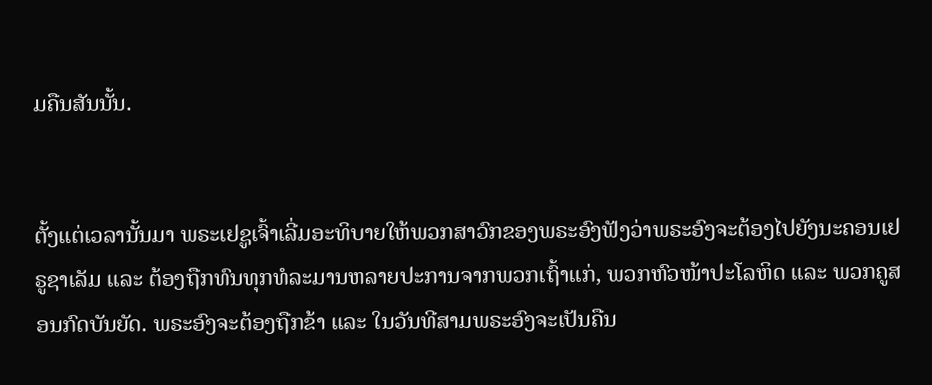ມຄືນສັນນັ້ນ.


ຕັ້ງແຕ່ເວລານັ້ນມາ ພຣະເຢຊູເຈົ້າເລີ່ມອະທິບາຍໃຫ້ພວກສາວົກຂອງພຣະອົງຟັງວ່າພຣະອົງຈະຕ້ອງໄປຍັງນະຄອນເຢຣູຊາເລັມ ແລະ ຕ້ອງຖືກທົນທຸກທໍລະມານຫລາຍປະການຈາກພວກເຖົ້າແກ່, ພວກຫົວໜ້າປະໂລຫິດ ແລະ ພວກຄູສອນກົດບັນຍັດ. ພຣະອົງຈະຕ້ອງຖືກຂ້າ ແລະ ໃນວັນທີສາມພຣະອົງຈະເປັນຄືນ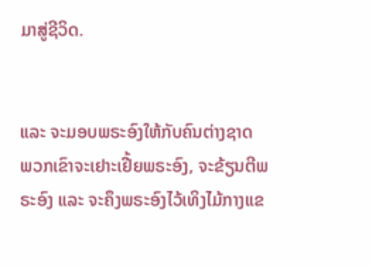ມາສູ່ຊີວິດ.


ແລະ ຈະມອບພຣະອົງໃຫ້ກັບຄົນຕ່າງຊາດ ພວກເຂົາຈະເຢາະເຢີ້ຍພຣະອົງ, ຈະຂ້ຽນຕີພຣະອົງ ແລະ ຈະຄຶງພຣະອົງໄວ້ເທິງໄມ້ກາງແຂ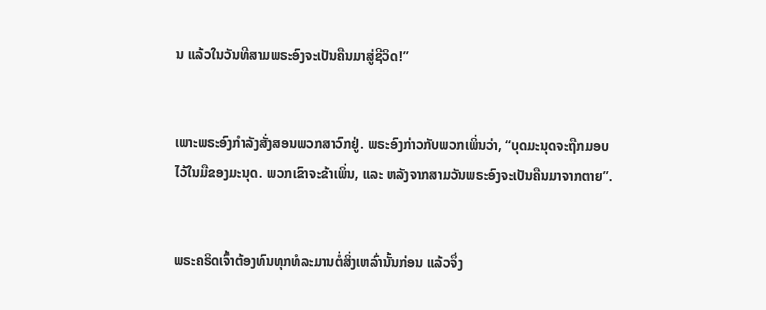ນ ແລ້ວໃນວັນທີສາມພຣະອົງຈະເປັນຄືນມາສູ່ຊີວິດ!”


ເພາະພຣະອົງກຳລັງສັ່ງສອນພວກສາວົກຢູ່. ພຣະອົງກ່າວກັບພວກເພິ່ນວ່າ, “ບຸດມະນຸດຈະຖືກມອບໄວ້ໃນມືຂອງມະນຸດ. ພວກເຂົາຈະຂ້າເພິ່ນ, ແລະ ຫລັງຈາກສາມວັນພຣະອົງຈະເປັນຄືນມາຈາກຕາຍ”.


ພຣະຄຣິດເຈົ້າຕ້ອງທົນທຸກທໍລະມານຕໍ່ສິ່ງເຫລົ່ານັ້ນກ່ອນ ແລ້ວຈຶ່ງ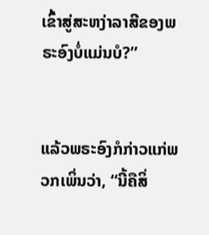ເຂົ້າສູ່ສະຫງ່າລາສີຂອງພຣະອົງບໍ່ແມ່ນບໍ?”


ແລ້ວພຣະອົງກໍກ່າວແກ່ພວກເພິ່ນວ່າ, “ນີ້ຄືສິ່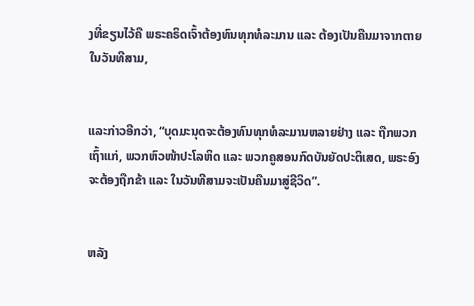ງທີ່ຂຽນໄວ້ຄື ພຣະຄຣິດເຈົ້າຕ້ອງທົນທຸກທໍລະມານ ແລະ ຕ້ອງເປັນຄືນມາຈາກຕາຍໃນວັນທີສາມ,


ແລະກ່າວອີກວ່າ, “ບຸດມະນຸດຈະຕ້ອງທົນທຸກທໍລະມານຫລາຍຢ່າງ ແລະ ຖືກພວກເຖົ້າແກ່, ພວກຫົວໜ້າປະໂລຫິດ ແລະ ພວກຄູສອນກົດບັນຍັດປະຕິເສດ, ພຣະອົງຈະຕ້ອງຖືກຂ້າ ແລະ ໃນວັນທີສາມຈະເປັນຄືນມາສູ່ຊີວິດ”.


ຫລັງ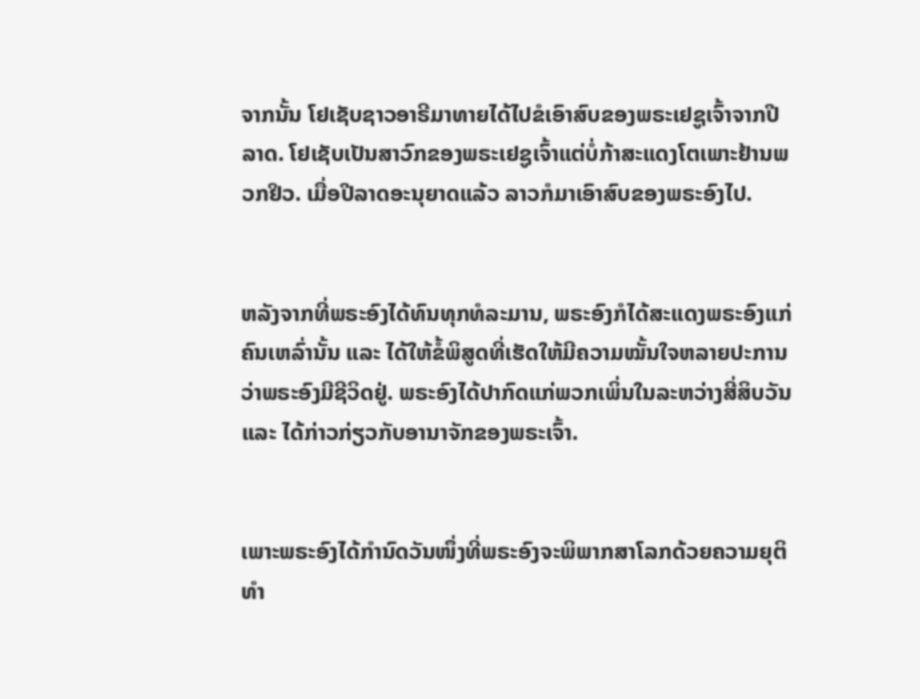ຈາກນັ້ນ ໂຢເຊັບຊາວອາຣີມາທາຍໄດ້ໄປຂໍເອົາສົບຂອງພຣະເຢຊູເຈົ້າຈາກປີລາດ. ໂຢເຊັບເປັນສາວົກຂອງພຣະເຢຊູເຈົ້າແຕ່ບໍ່ກ້າສະແດງໂຕເພາະຢ້ານພວກຢິວ. ເມື່ອປີລາດອະນຸຍາດແລ້ວ ລາວກໍມາເອົາສົບຂອງພຣະອົງໄປ.


ຫລັງຈາກທີ່ພຣະອົງໄດ້ທົນທຸກທໍລະມານ, ພຣະອົງກໍໄດ້ສະແດງພຣະອົງແກ່ຄົນເຫລົ່ານັ້ນ ແລະ ໄດ້ໃຫ້ຂໍ້ພິສູດທີ່ເຮັດໃຫ້ມີຄວາມໝັ້ນໃຈຫລາຍປະການວ່າພຣະອົງມີຊີວິດຢູ່. ພຣະອົງໄດ້ປາກົດແກ່ພວກເພິ່ນໃນລະຫວ່າງສີ່ສິບວັນ ແລະ ໄດ້ກ່າວກ່ຽວກັບອານາຈັກຂອງພຣະເຈົ້າ.


ເພາະພຣະອົງໄດ້ກຳນົດວັນໜຶ່ງທີ່ພຣະອົງຈະພິພາກສາໂລກດ້ວຍຄວາມຍຸຕິທຳ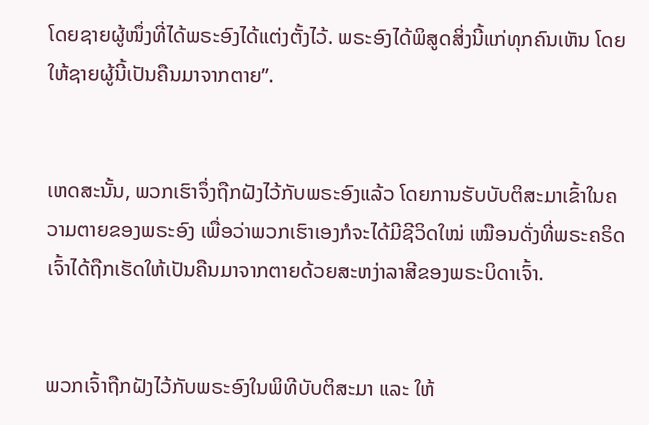ໂດຍຊາຍຜູ້ໜຶ່ງທີ່ໄດ້ພຣະອົງໄດ້ແຕ່ງຕັ້ງໄວ້. ພຣະອົງໄດ້ພິສູດສິ່ງນີ້ແກ່ທຸກຄົນເຫັນ ໂດຍໃຫ້ຊາຍຜູ້ນີ້ເປັນຄືນມາຈາກຕາຍ”.


ເຫດສະນັ້ນ, ພວກເຮົາຈຶ່ງຖືກຝັງໄວ້ກັບພຣະອົງແລ້ວ ໂດຍການຮັບບັບຕິສະມາເຂົ້າໃນຄວາມຕາຍຂອງພຣະອົງ ເພື່ອວ່າພວກເຮົາເອງກໍຈະໄດ້ມີຊີວິດໃໝ່ ເໝືອນດັ່ງທີ່ພຣະຄຣິດເຈົ້າໄດ້ຖືກເຮັດໃຫ້ເປັນຄືນມາຈາກຕາຍດ້ວຍສະຫງ່າລາສີຂອງພຣະບິດາເຈົ້າ.


ພວກເຈົ້າຖືກຝັງໄວ້ກັບພຣະອົງໃນພິທີບັບຕິສະມາ ແລະ ໃຫ້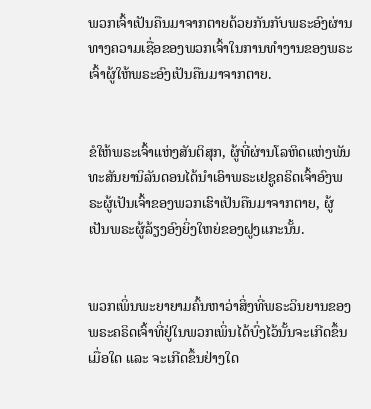ພວກເຈົ້າເປັນຄືນມາຈາກຕາຍດ້ວຍກັນກັບພຣະອົງຜ່ານທາງຄວາມເຊື່ອຂອງພວກເຈົ້າໃນການທຳງານຂອງພຣະເຈົ້າຜູ້ໃຫ້ພຣະອົງເປັນຄືນມາຈາກຕາຍ.


ຂໍໃຫ້ພຣະເຈົ້າແຫ່ງສັນຕິສຸກ, ຜູ້ທີ່ຜ່ານໂລຫິດແຫ່ງພັນທະສັນຍານິລັນດອນໄດ້ນໍາເອົາພຣະເຢຊູຄຣິດເຈົ້າອົງພຣະຜູ້ເປັນເຈົ້າຂອງພວກເຮົາເປັນຄືນມາຈາກຕາຍ, ຜູ້ເປັນພຣະຜູ້ລ້ຽງອົງຍິ່ງໃຫຍ່ຂອງຝູງແກະນັ້ນ.


ພວກເພິ່ນພະຍາຍາມຄົ້ນຫາວ່າສິ່ງທີ່ພຣະວິນຍານຂອງພຣະຄຣິດເຈົ້າທີ່ຢູ່ໃນພວກເພິ່ນໄດ້ບົ່ງໄວ້ນັ້ນຈະເກີດຂຶ້ນເມື່ອໃດ ແລະ ຈະເກີດຂຶ້ນຢ່າງໃດ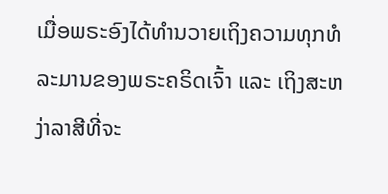ເມື່ອພຣະອົງໄດ້ທຳນວາຍເຖິງຄວາມທຸກທໍລະມານຂອງພຣະຄຣິດເຈົ້າ ແລະ ເຖິງສະຫງ່າລາສີທີ່ຈະ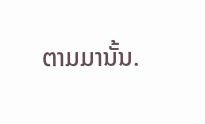ຕາມມານັ້ນ.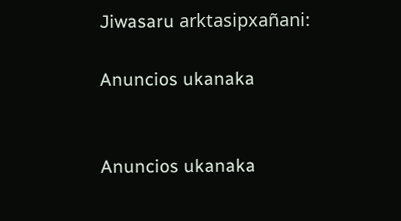Jiwasaru arktasipxañani:

Anuncios ukanaka


Anuncios ukanaka